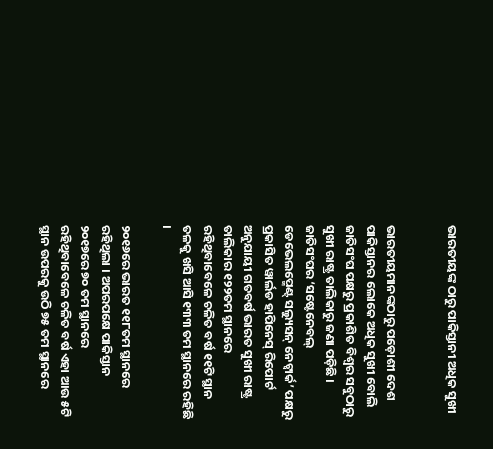ଭାରତୀୟଙ୍କ ଠାରୁ ପାକିସ୍ତାନୀ ଅଧିକ ସୁଖୀ


ଭାରତୀୟମାନଙ୍କଠାରୁ ପଡ଼ୋଶୀ ଦେଶ ପାକିସ୍ତାନର ଲୋକେ ଅଧିକ ସୁଖୀ ବୋଲି ଜାତିସଂଘ ପକ୍ଷରୁ ପ୍ରକାଶିତ ବିଶ୍ୱର ସବୁଠାରୁ ସୁଖୀ ରାଷ୍ଟ୍ର ତାଲିକାରୁ ଜଣା ପଡ଼ିଛି । ଜାତିସଂଘର ‘ସଷ୍ଟେନେବଲ୍ ଡେଭେଲପ୍ମେଣ୍ଟ୍ ସଲ୍ୟୁସନ୍ ନେଟ୍ୱାର୍କ’ ପକ୍ଷରୁ ପ୍ରକାସିତ ୱାର୍ଲଡ ହାପିନେସ୍ ରିପୋର୍ଟ ଅନୁଯାୟୀ ଗତବର୍ଷ ଭାରତ ସୁଖୀ ରାଷ୍ଟ୍ର ତାଲିକାର ୧୨୨ତମ ସ୍ଥାନରେ ରହିଥିବାବେଳେ ଚଳିତ ବର୍ଷ ୧୧ଟି ସ୍ଥାନ ତଳକୁ ଖସି ଆସି ୧୩୩ ତମ ସ୍ଥାନରେ ରହିଛି ।

୨୦୧୬ରେ ଭାରତ ୧୧୮ତମ ସ୍ଥାନରେ ରହିଥିଲା । ଅପରପକ୍ଷେ ପାକିସ୍ତାନ ୨୦୧୭ରେ ୭୦ ତମ ସ୍ଥାନରେ ରହିଥିବାବେଳେ ଚଳିତ ବର୍ଷ ଏହା ଆଉ ୫ଟି ସ୍ଥାନ ଉପରକୁ ଉଠି ୭୫ ତମ ସ୍ଥାନରେ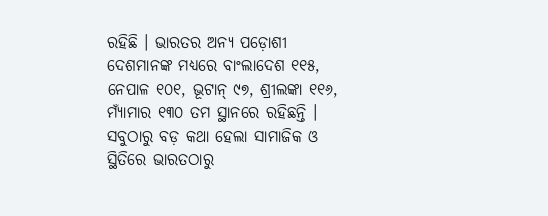ରହିଛି । ଭାରତର ଅନ୍ୟ ପଡ଼ୋଶୀ ଦେଶମାନଙ୍କ ମଧ୍ୟରେ ବାଂଲାଦେଶ ୧୧୫, ନେପାଳ ୧୦୧, ଭୂଟାନ୍ ୯୭, ଶ୍ରୀଲଙ୍କା ୧୧୬, ମ୍ୟାଁମାର ୧୩୦ ତମ ସ୍ଥାନରେ ରହିଛନ୍ତି । ସବୁଠାରୁ ବଡ଼ କଥା ହେଲା ସାମାଜିକ ଓ ସ୍ଥିତିରେ ଭାରତଠାରୁ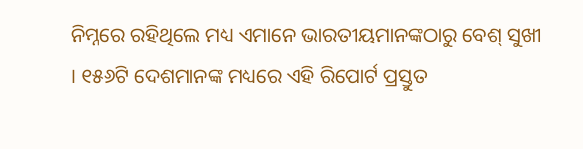ନିମ୍ନରେ ରହିଥିଲେ ମଧ୍ୟ ଏମାନେ ଭାରତୀୟମାନଙ୍କଠାରୁ ବେଶ୍ ସୁଖୀ । ୧୫୬ଟି ଦେଶମାନଙ୍କ ମଧ୍ୟରେ ଏହି ରିପୋର୍ଟ ପ୍ରସ୍ତୁତ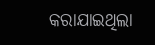କରାଯାଇଥିଲା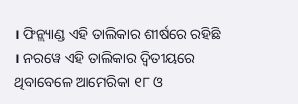। ଫିନ୍ଲ୍ୟାଣ୍ଡ ଏହି ତାଲିକାର ଶୀର୍ଷରେ ରହିଛି । ନରୱେ ଏହି ତାଲିକାର ଦ୍ୱିତୀୟରେ ଥିବାବେଳେ ଆମେରିକା ୧୮ ଓ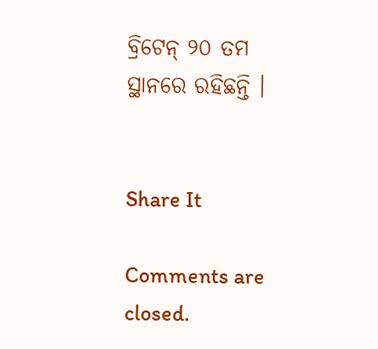ବ୍ରିଟେନ୍ ୨୦ ତମ ସ୍ଥାନରେ ରହିଛନ୍ତି ।


Share It

Comments are closed.